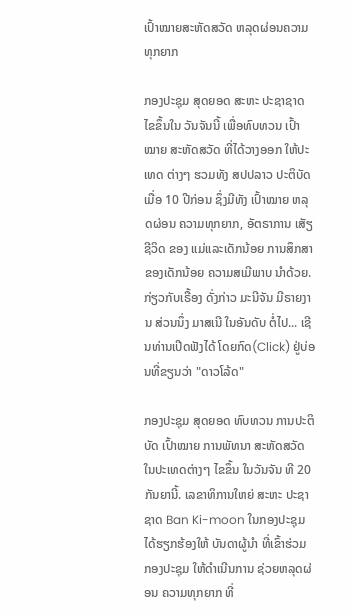ເປົ້າໝາຍສະຫັດສວັດ ຫລຸດຜ່ອນຄວາມທຸກຍາກ

ກອງປະຊຸມ ສຸດຍອດ ສະຫະ ປະຊາຊາດ ໄຂຂຶ້ນໃນ ວັນຈັນນີ້ ເພື່ອທົບທວນ ເປົ້າໝາຍ ສະຫັດສວັດ ທີ່ໄດ້ວາງອອກ ໃຫ້ປະເທດ ຕ່າງໆ ຮວມທັງ ສປປລາວ ປະຕິບັດ ເມື່ອ 10 ປີກ່ອນ ຊຶ່ງມີທັງ ເປົ້າໝາຍ ຫລຸດຜ່ອນ ຄວາມທຸກຍາກ, ອັຕຣາການ ເສັຽຊີວິດ ຂອງ ແມ່ແລະເດັກນ້ອຍ ການສຶກສາ ຂອງເດັກນ້ອຍ ຄວາມສເມີພາບ ນໍາດ້ວຍ. ກ່ຽວກັບເຣື້ອງ ດັ່ງກ່າວ ມະນີຈັນ ມີຣາຍງານ ສ່ວນນຶ່ງ ມາສເນີ ໃນອັນດັບ ຕໍ່ໄປ... ເຊີນທ່ານເປີດຟັງໄດ້ ໂດຍກົດ(Click) ຢູ່ບ່ອນທີ່ຂຽນວ່າ "ດາວໂລ້ດ"

ກອງປະຊຸມ ສຸດຍອດ ທົບທວນ ການປະຕິບັດ ເປົ້າໝາຍ ການພັທນາ ສະຫັດສວັດ ໃນປະເທດຕ່າງໆ ໄຂຂຶ້ນ ໃນວັນຈັນ ທີ 20 ກັນຍານີ້. ເລຂາທິການໃຫຍ່ ສະຫະ ປະຊາຊາດ Ban Ki-moon ໃນກອງປະຊຸມ ໄດ້ຮຽກຮ້ອງໃຫ້ ບັນດາຜູ້ນໍາ ທີ່ເຂົ້າຮ່ວມ ກອງປະຊຸມ ໃຫ້ດໍາເນີນການ ຊ່ວຍຫລຸດຜ່ອນ ຄວາມທຸກຍາກ ທີ່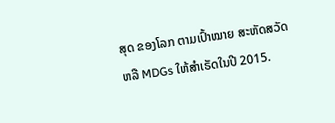ສຸດ ຂອງໂລກ ຕາມເປົ້າໝາຍ ສະຫັດສວັດ ຫລື MDGs ໃຫ້ສໍາເຣັດໃນປີ 2015.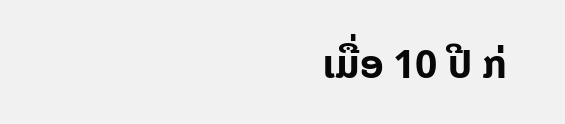ເມື່ອ 10 ປີ ກ່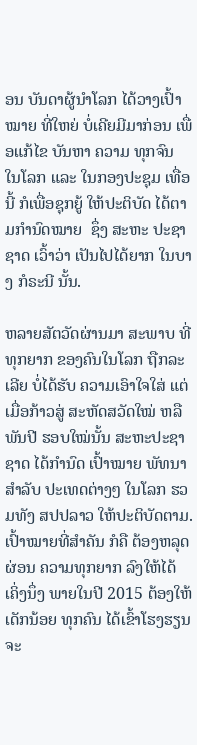ອນ ບັນດາຜູ້ນໍາໂລກ ໄດ້ວາງເປົ້າໝາຍ ທີ່ໃຫຍ່ ບໍ່ເຄີຍມີມາກ່ອນ ເພື່ອແກ້ໄຂ ບັນຫາ ຄວາມ ທຸກຈົນ ໃນໂລກ ແລະ ໃນກອງປະຊຸມ ເທື່ອນີ້ ກໍເພື່ອຊຸກຍູ້ ໃຫ້ປະຕິບັດ ໄດ້ຕາມກໍານົດໝາຍ  ຊຶ່ງ ສະຫະ ປະຊາຊາດ ເວົ້າວ່າ ເປັນໄປໄດ້ຍາກ ໃນບາງ ກໍຣະນີ ນັ້ນ.

ຫລາຍສັຕວັດຜ່ານມາ ສະພາບ ທີ່ທຸກຍາກ ຂອງຄົນໃນໂລກ ຖືກລະເລີຍ ບໍ່ໄດ້ຮັບ ຄວາມເອົາໃຈໃສ່ ແຕ່ເມື່ອກ້າວສູ່ ສະຫັດສວັດໃໝ່ ຫລືພັນປີ ຮອບໃໝ່ນັ້ນ ສະຫະປະຊາຊາດ ໄດ້ກໍານົດ ເປົ້າໝາຍ ພັທນາ ສໍາລັບ ປະເທດຕ່າງໆ ໃນໂລກ ຮວມທັງ ສປປລາວ ໃຫ້ປະຕິບັດຕາມ. ເປົ້າໝາຍທີ່ສໍາຄັນ ກໍຄື ຕ້ອງຫລຸດຜ່ອນ ຄວາມທຸກຍາກ ລົງໃຫ້ໄດ້ ເຄິ່ງນຶ່ງ ພາຍໃນປີ 2015 ຕ້ອງໃຫ້ເດັກນ້ອຍ ທຸກຄົນ ໄດ້ເຂົ້າໂຮງຮຽນ ຈະ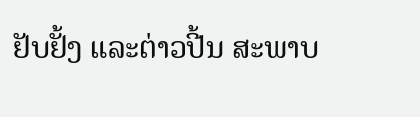ຢັບຢັ້ງ ແລະຕ່າວປີ້ນ ສະພາບ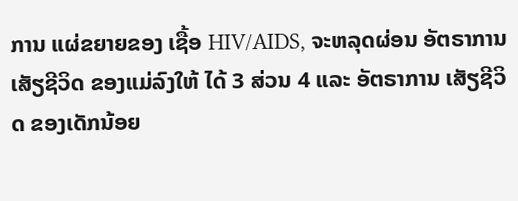ການ ແຜ່ຂຍາຍຂອງ ເຊື້ອ HIV/AIDS, ຈະຫລຸດຜ່ອນ ອັຕຣາການ ເສັຽຊີວິດ ຂອງແມ່ລົງໃຫ້ ໄດ້ 3 ສ່ວນ 4 ແລະ ອັຕຣາການ ເສັຽຊີວິດ ຂອງເດັກນ້ອຍ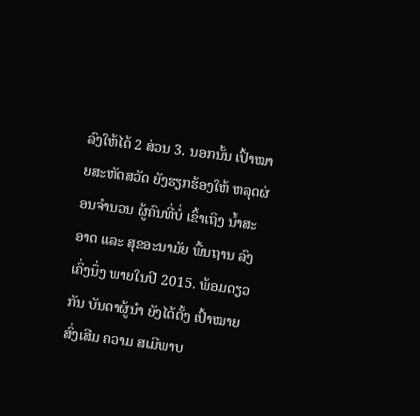ລົງໃຫ້ໄດ້ 2 ສ່ວນ 3. ນອກນັ້ນ ເປົ້າໝາຍສະຫັດສວັດ ຍັງຮຽກຮ້ອງໃຫ້ ຫລຸດຜ່ອນຈໍານວນ ຜູ້ຄົນທີ່ບໍ່ ເຂົ້າເຖິງ ນໍ້າສະອາດ ແລະ ສຸຂອະນາມັຍ ພື້ນຖານ ລົງເຄິ່ງນຶ່ງ ພາຍໃນປີ 2015. ພ້ອມດຽວກັນ ບັນດາຜູ້ນໍາ ຍັງໄດ້ຕັ້ງ ເປົ້າໝາຍ ສົ່ງເສີມ ຄວາມ ສເມີພາບ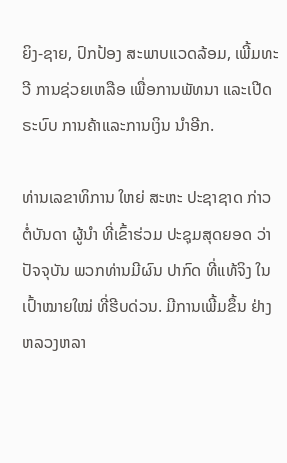ຍິງ-ຊາຍ, ປົກປ້ອງ ສະພາບແວດລ້ອມ, ເພີ້ມທະວີ ການຊ່ວຍເຫລືອ ເພື່ອການພັທນາ ແລະເປີດຣະບົບ ການຄ້າແລະການເງິນ ນໍາອີກ.

ທ່ານເລຂາທິການ ໃຫຍ່ ສະຫະ ປະຊາຊາດ ກ່າວຕໍ່ບັນດາ ຜູ້ນໍາ ທີ່ເຂົ້າຮ່ວມ ປະຊຸມສຸດຍອດ ວ່າປັຈຈຸບັນ ພວກທ່ານມີຜົນ ປາກົດ ທີ່ແທ້ຈິງ ໃນເປົ້າໝາຍໃໝ່ ທີ່ຮີບດ່ວນ. ມີການເພີ້ມຂຶ້ນ ຢ່າງຫລວງຫລາ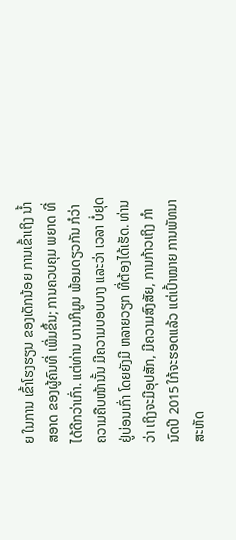ຍ ໃນການ ເຂົ້າໂຮງຮຽນ ຂອງເດັກນ້ອຍ ການເຂົ້າເຖິງ ນໍ້າສອາດ ຂອງຜູ້ຄົນທີ່ ເພີ່ມຂຶ້ນ; ການຄວບຄຸມ ພຍາດ ທີ່ໄດ້ດີກວ່າເກົ່າ. ແຕ່ທ່ານ ບານກິມູນ ພ້ອມດຽວກັນ ກໍວ່າ ຄວາມຄືບໜ້ານັ້ນ ມີຄວາມບອບບາງ ແລະວ່າ ເວລາ ບໍ່ຢຸດຢູ່ບ່ອນເກົ່າ ໂດຍຍັງມີ ຫລາຍວຽກ ທີ່ຕ້ອງໄດ້ເຮັດ. ທ່ານວ່າ ເຖິງຈະມີອຸປສັກ, ມີຄວາມສົງສັຍ, ການກ້າວເຖິງ ກໍານົດປີ 2015 ໃກ້ຈະຮອດແລ້ວ ແຕ່ເປົ້າໝາຍ ການພັທນາ ສະຫັດ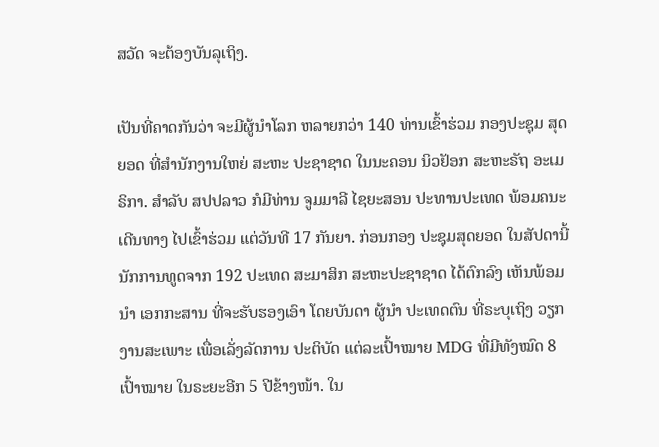ສວັດ ຈະຕ້ອງບັນລຸເຖິງ.

ເປັນທີ່ຄາດກັນວ່າ ຈະມີຜູ້ນໍາໂລກ ຫລາຍກວ່າ 140 ທ່ານເຂົ້າຮ່ວມ ກອງປະຊຸມ ສຸດຍອດ ທີ່ສໍານັກງານໃຫຍ່ ສະຫະ ປະຊາຊາດ ໃນນະຄອນ ນິວຢັອກ ສະຫະຣັຖ ອະເມຣິກາ. ສໍາລັບ ສປປລາວ ກໍມີທ່ານ ຈູມມາລີ ໄຊຍະສອນ ປະທານປະເທດ ພ້ອມຄນະເດີນທາງ ໄປເຂົ້າຮ່ວມ ແຕ່ວັນທີ 17 ກັນຍາ. ກ່ອນກອງ ປະຊຸມສຸດຍອດ ໃນສັປດານີ້ ນັກການທູດຈາກ 192 ປະເທດ ສະມາສິກ ສະຫະປະຊາຊາດ ໄດ້ຕົກລົງ ເຫັນພ້ອມນໍາ ເອກກະສານ ທີ່ຈະຮັບຮອງເອົາ ໂດຍບັນດາ ຜູ້ນໍາ ປະເທດຕົນ ທີ່ຣະບຸເຖິງ ວຽກງານສະເພາະ ເພື່ອເລັ່ງລັດການ ປະຕິບັດ ແຕ່ລະເປົ້າໝາຍ MDG ທີ່ມີທັງໝົດ 8 ເປົ້າໝາຍ ໃນຣະຍະອີກ 5 ປີຂ້າງໜ້າ. ໃນ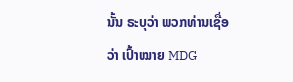ນັ້ນ ຣະບຸວ່າ ພວກທ່ານເຊື່ອວ່າ ເປົ້າໝາຍ MDG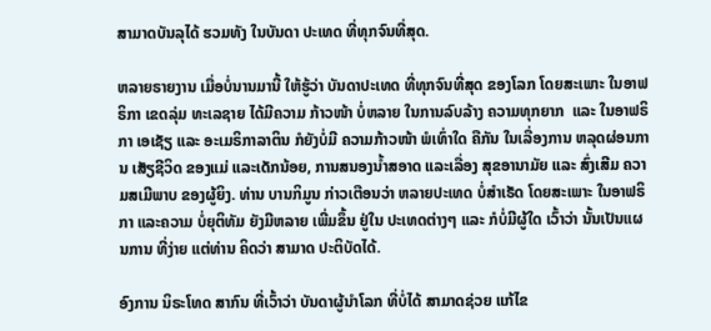ສາມາດບັນລຸໄດ້ ຮວມທັງ ໃນບັນດາ ປະເທດ ທີ່ທຸກຈົນທີ່ສຸດ.

ຫລາຍຣາຍງານ ເມື່ອບໍ່ນານມານີ້ ໃຫ້ຮູ້ວ່າ ບັນດາປະເທດ ທີ່ທຸກຈົນທີ່ສຸດ ຂອງໂລກ ໂດຍສະເພາະ ໃນອາຟຣິກາ ເຂດລຸ່ມ ທະເລຊາຍ ໄດ້ມີຄວາມ ກ້າວໜ້າ ບໍ່ຫລາຍ ໃນການລົບລ້າງ ຄວາມທຸກຍາກ  ແລະ ໃນອາຟຣິກາ ເອເຊັຽ ແລະ ອະເມຣິກາລາຕິນ ກໍຍັງບໍ່ມີ ຄວາມກ້າວໜ້າ ພໍເທົ່າໃດ ຄືກັນ ໃນເລື່ອງການ ຫລຸດຜ່ອນການ ເສັຽຊີວິດ ຂອງແມ່ ແລະເດັກນ້ອຍ, ການສນອງນໍ້າສອາດ ແລະເລື່ອງ ສຸຂອານາມັຍ ແລະ ສົ່ງເສີມ ຄວາມສເມີພາບ ຂອງຜູ້ຍິງ. ທ່ານ ບານກິມູນ ກ່າວເຕືອນວ່າ ຫລາຍປະເທດ ບໍ່ສໍາເຣັດ ໂດຍສະເພາະ ໃນອາຟຣິກາ ແລະຄວາມ ບໍ່ຍຸຕິທັມ ຍັງມີຫລາຍ ເພີ່ມຂຶ້ນ ຢູ່ໃນ ປະເທດຕ່າງໆ ແລະ ກໍບໍ່ມີຜູ້ໃດ ເວົ້າວ່າ ນັ້ນເປັນແຜນການ ທີ່ງ່າຍ ແຕ່ທ່ານ ຄິດວ່າ ສາມາດ ປະຕິບັດໄດ້.

ອົງການ ນິຣະໂທດ ສາກົນ ທີ່ເວົ້າວ່າ ບັນດາຜູ້ນໍາໂລກ ທີ່ບໍ່ໄດ້ ສາມາດຊ່ວຍ ແກ້ໄຂ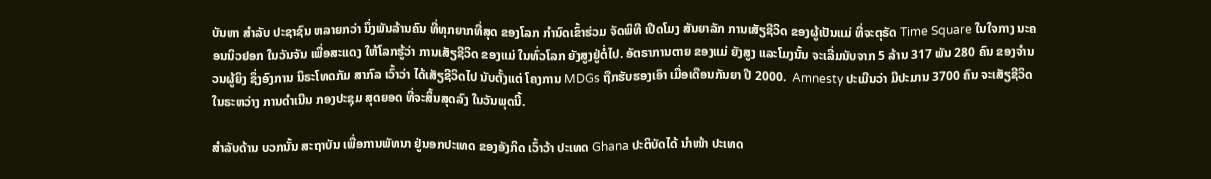ບັນຫາ ສໍາລັບ ປະຊາຊົນ ຫລາຍກວ່າ ນຶ່ງພັນລ້ານຄົນ ທີ່ທຸກຍາກທີ່ສຸດ ຂອງໂລກ ກໍານົດເຂົ້າຮ່ວມ ຈັດພິທີ ເປີດໂມງ ສັນຍາລັກ ການເສັຽຊີວິດ ຂອງຜູ້ເປັນແມ່ ທີ່ຈະຕຸຣັດ Time Square ໃນໃຈກາງ ນະຄອນນິວຢອກ ໃນວັນຈັນ ເພື່ອສະແດງ ໃຫ້ໂລກຮູ້ວ່າ ການເສັຽຊີວິດ ຂອງແມ່ ໃນທົ່ວໂລກ ຍັງສູງຢູ່ຕໍ່ໄປ. ອັຕຣາການຕາຍ ຂອງແມ່ ຍັງສູງ ແລະໂມງນັ້ນ ຈະເລີ່ມນັບຈາກ 5 ລ້ານ 317 ພັນ 280 ຄົນ ຂອງຈໍານວນຜູ້ຍິງ ຊຶ່ງອົງການ ນິຣະໂທດກັມ ສາກົລ ເວົ້າວ່າ ໄດ້ເສັຽຊີວິດໄປ ນັບຕັ້ງແຕ່ ໂຄງການ MDGs ຖືກຮັບຮອງເອົາ ເມື່ອເດືອນກັນຍາ ປີ 2000.  Amnesty ປະເມີນວ່າ ມີປະມານ 3700 ຄົນ ຈະເສັຽຊີວິດ ໃນຣະຫວ່າງ ການດໍາເນີນ ກອງປະຊຸມ ສຸດຍອດ ທີ່ຈະສິ້ນສຸດລົງ ໃນວັນພຸດນີ້.

ສໍາລັບດ້ານ ບວກນັ້ນ ສະຖາບັນ ເພື່ອການພັທນາ ຢູ່ນອກປະເທດ ຂອງອັງກິດ ເວົ້າວ້າ ປະເທດ Ghana ປະຕິບັດໄດ້ ນໍາໜ້າ ປະເທດ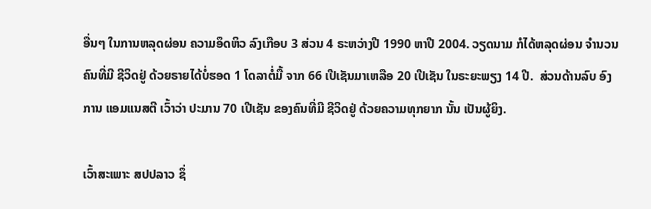ອື່ນໆ ໃນການຫລຸດຜ່ອນ ຄວາມອຶດຫິວ ລົງເກືອບ 3 ສ່ວນ 4 ຣະຫວ່າງປີ 1990 ຫາປີ 2004. ວຽດນາມ ກໍໄດ້ຫລຸດຜ່ອນ ຈໍານວນຄົນທີ່ມີ ຊີວິດຢູ່ ດ້ວຍຣາຍໄດ້ບໍ່ຮອດ 1 ໂດລາຕໍ່ມື້ ຈາກ 66 ເປີເຊັນມາເຫລືອ 20 ເປີເຊັນ ໃນຣະຍະພຽງ 14 ປີ.  ສ່ວນດ້ານລົບ ອົງການ ແອມແນສຕີ ເວົ້າວ່າ ປະມານ 70 ເປີເຊັນ ຂອງຄົນທີ່ມີ ຊີວິດຢູ່ ດ້ວຍຄວາມທຸກຍາກ ນັ້ນ ເປັນຜູ້ຍິງ.

ເວົ້າສະເພາະ ສປປລາວ ຊຶ່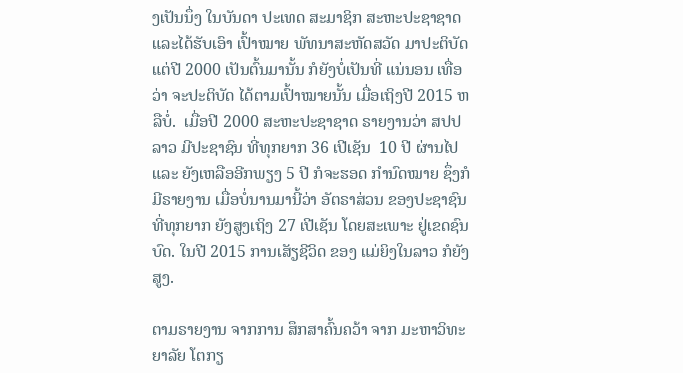ງເປັນນຶ່ງ ໃນບັນດາ ປະເທດ ສະມາຊິກ ສະຫະປະຊາຊາດ ແລະໄດ້ຮັບເອົາ ເປົ້າໝາຍ ພັທນາສະຫັດສວັດ ມາປະຕິບັດ ແຕ່ປີ 2000 ເປັນຕົ້ນມານັ້ນ ກໍຍັງບໍ່ເປັນທີ່ ແນ່ນອນ ເທື່ອວ່າ ຈະປະຕິບັດ ໄດ້ຕາມເປົ້າໝາຍນັ້ນ ເມື່ອເຖິງປີ 2015 ຫລືບໍ່.  ເມື່ອປີ 2000 ສະຫະປະຊາຊາດ ຣາຍງານວ່າ ສປປລາວ ມີປະຊາຊົນ ທີ່ທຸກຍາກ 36 ເປີເຊັນ  10 ປີ ຜ່ານໄປ ແລະ ຍັງເຫລືອອີກພຽງ 5 ປີ ກໍຈະຮອດ ກໍານົດໝາຍ ຊຶ່ງກໍມີຣາຍງານ ເມື່ອບໍ່ນານມານີ້ວ່າ ອັຕຣາສ່ວນ ຂອງປະຊາຊົນ ທີ່ທຸກຍາກ ຍັງສູງເຖິງ 27 ເປີເຊັນ ໂດຍສະເພາະ ຢູ່ເຂດຊົນບົດ. ໃນປີ 2015 ການເສັຽຊີວິດ ຂອງ ແມ່ຍິງໃນລາວ ກໍຍັງສູງ.

ຕາມຣາຍງານ ຈາກການ ສຶກສາຄົ້ນຄວ້າ ຈາກ ມະຫາວິທະຍາລັຍ ໂຕກຽ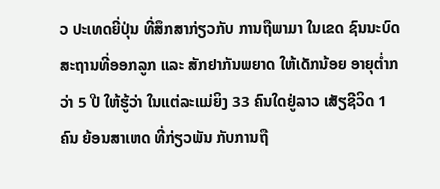ວ ປະເທດຍີ່ປຸ່ນ ທີ່ສຶກສາກ່ຽວກັບ ການຖືພາມາ ໃນເຂດ ຊົນນະບົດ ສະຖານທີ່ອອກລູກ ແລະ ສັກຢາກັນພຍາດ ໃຫ້ເດັກນ້ອຍ ອາຍຸຕໍ່າກວ່າ 5 ປີ ໃຫ້ຮູ້ວ່າ ໃນແຕ່ລະແມ່ຍິງ 33 ຄົນໃດຢູ່ລາວ ເສັຽຊີວິດ 1 ຄົນ ຍ້ອນສາເຫດ ທີ່ກ່ຽວພັນ ກັບການຖື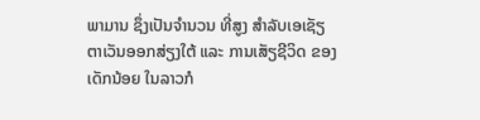ພາມານ ຊຶ່ງເປັນຈໍານວນ ທີ່ສູງ ສໍາລັບເອເຊັຽ ຕາເວັນອອກສ່ຽງໃຕ້ ແລະ ການເສັຽຊີວິດ ຂອງເດັກນ້ອຍ ໃນລາວກໍ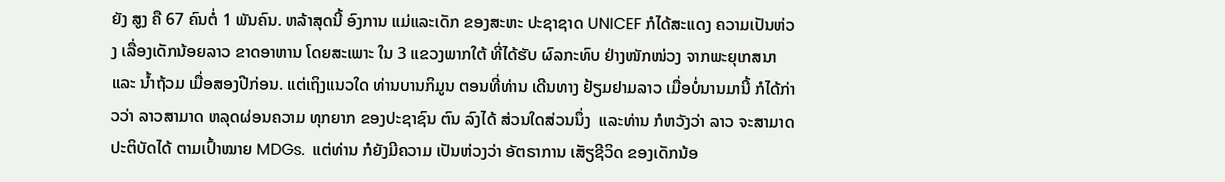ຍັງ ສູງ ຄື 67 ຄົນຕໍ່ 1 ພັນຄົນ. ຫລ້າສຸດນີ້ ອົງການ ແມ່ແລະເດັກ ຂອງສະຫະ ປະຊາຊາດ UNICEF ກໍໄດ້ສະແດງ ຄວາມເປັນຫ່ວງ ເລື່ອງເດັກນ້ອຍລາວ ຂາດອາຫານ ໂດຍສະເພາະ ໃນ 3 ແຂວງພາກໃຕ້ ທີ່ໄດ້ຮັບ ຜົລກະທົບ ຢ່າງໜັກໜ່ວງ ຈາກພະຍຸເກສນາ ແລະ ນໍ້າຖ້ວມ ເມື່ອສອງປີກ່ອນ. ແຕ່ເຖິງແນວໃດ ທ່ານບານກິມູນ ຕອນທີ່ທ່ານ ເດີນທາງ ຢ້ຽມຢາມລາວ ເມື່ອບໍ່ນານມານີ້ ກໍໄດ້ກ່າວວ່າ ລາວສາມາດ ຫລຸດຜ່ອນຄວາມ ທຸກຍາກ ຂອງປະຊາຊົນ ຕົນ ລົງໄດ້ ສ່ວນໃດສ່ວນນຶ່ງ  ແລະທ່ານ ກໍຫວັງວ່າ ລາວ ຈະສາມາດ ປະຕິບັດໄດ້ ຕາມເປົ້າໝາຍ MDGs.  ແຕ່ທ່ານ ກໍຍັງມີຄວາມ ເປັນຫ່ວງວ່າ ອັຕຣາການ ເສັຽຊີວິດ ຂອງເດັກນ້ອ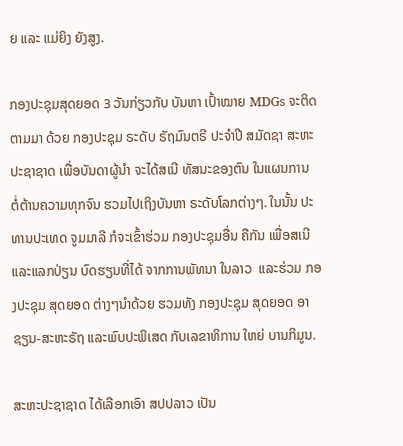ຍ ແລະ ແມ່ຍິງ ຍັງສູງ.

ກອງປະຊຸມສຸດຍອດ 3 ວັນກ່ຽວກັບ ບັນຫາ ເປົ້າໝາຍ MDGs ຈະຕິດຕາມມາ ດ້ວຍ ກອງປະຊຸມ ຣະດັບ ຣັຖມົນຕຣີ ປະຈໍາປີ ສມັດຊາ ສະຫະ ປະຊາຊາດ ເພື່ອບັນດາຜູ້ນໍາ ຈະໄດ້ສເນີ ທັສນະຂອງຕົນ ໃນແຜນການ ຕໍ່ຕ້ານຄວາມທຸກຈົນ ຮວມໄປເຖິງບັນຫາ ຣະດັບໂລກຕ່າງໆ. ໃນນັ້ນ ປະທານປະເທດ ຈູມມາລີ ກໍຈະເຂົ້າຮ່ວມ ກອງປະຊຸມອື່ນ ຄືກັນ ເພື່ອສເນີແລະແລກປ່ຽນ ບົດຮຽນທີ່ໄດ້ ຈາກການພັທນາ ໃນລາວ  ແລະຮ່ວມ ກອງປະຊຸມ ສຸດຍອດ ຕ່າງໆນໍາດ້ວຍ ຮວມທັງ ກອງປະຊຸມ ສຸດຍອດ ອາຊຽນ-ສະຫະຣັຖ ແລະພົບປະພິເສດ ກັບເລຂາທິການ ໃຫຍ່ ບານກິມູນ.

ສະຫະປະຊາຊາດ ໄດ້ເລືອກເອົາ ສປປລາວ ເປັນ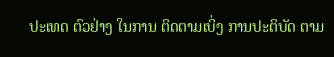ປະເທດ ຕົວຢ່າງ ໃນການ ຕິດຕາມເບິ່ງ ການປະຕິບັດ ຕາມ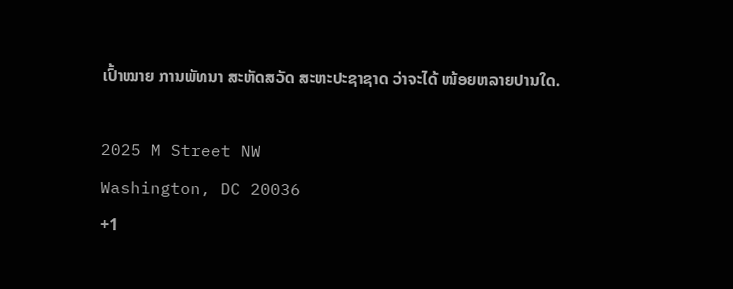ເປົ້າໝາຍ ການພັທນາ ສະຫັດສວັດ ສະຫະປະຊາຊາດ ວ່າຈະໄດ້ ໜ້ອຍຫລາຍປານໃດ.

2025 M Street NW
Washington, DC 20036
+1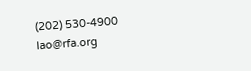(202) 530-4900
lao@rfa.org